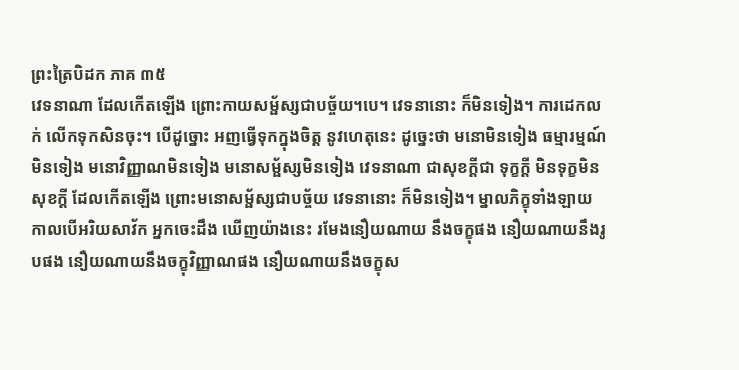ព្រះត្រៃបិដក ភាគ ៣៥
វេទនាណា ដែលកើតឡើង ព្រោះកាយសម្ផ័ស្សជាបច្ច័យ។បេ។ វេទនានោះ ក៏មិនទៀង។ ការដេកលក់ លើកទុកសិនចុះ។ បើដូច្នោះ អញធ្វើទុកក្នុងចិត្ត នូវហេតុនេះ ដូច្នេះថា មនោមិនទៀង ធម្មារម្មណ៍មិនទៀង មនោវិញ្ញាណមិនទៀង មនោសម្ផ័ស្សមិនទៀង វេទនាណា ជាសុខក្តីជា ទុក្ខក្តី មិនទុក្ខមិនសុខក្តី ដែលកើតឡើង ព្រោះមនោសម្ផ័ស្សជាបច្ច័យ វេទនានោះ ក៏មិនទៀង។ ម្នាលភិក្ខុទាំងឡាយ កាលបើអរិយសាវ័ក អ្នកចេះដឹង ឃើញយ៉ាងនេះ រមែងនឿយណាយ នឹងចក្ខុផង នឿយណាយនឹងរូបផង នឿយណាយនឹងចក្ខុវិញ្ញាណផង នឿយណាយនឹងចក្ខុស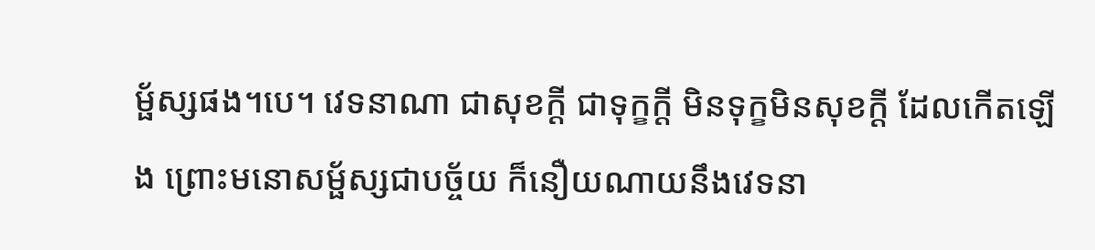ម្ផ័ស្សផង។បេ។ វេទនាណា ជាសុខក្តី ជាទុក្ខក្តី មិនទុក្ខមិនសុខក្តី ដែលកើតឡើង ព្រោះមនោសម្ផ័ស្សជាបច្ច័យ ក៏នឿយណាយនឹងវេទនា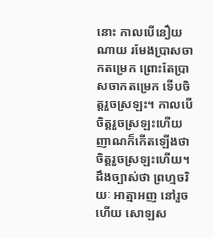នោះ កាលបើនឿយណាយ រមែងប្រាសចាកតម្រេក ព្រោះតែប្រាសចាកតម្រេក ទើបចិត្តរួចស្រឡះ។ កាលបើចិត្តរួចស្រឡះហើយ ញាណក៏កើតឡើងថា ចិត្តរួចស្រឡះហើយ។ ដឹងច្បាស់ថា ព្រហ្មចរិយៈ អាត្មាអញ នៅរួចហើយ សោឡស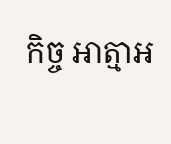កិច្ច អាត្មាអ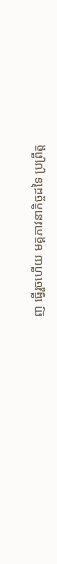ញ ធ្វើរួចហើយ មគ្គភាវនាកិច្ចដទៃ ប្រព្រឹត្ត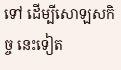ទៅ ដើម្បីសោឡសកិច្ច នេះទៀត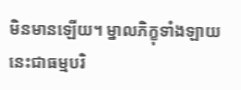មិនមានឡើយ។ ម្នាលភិក្ខុទាំងឡាយ នេះជាធម្មបរិ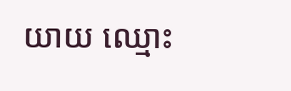យាយ ឈ្មោះ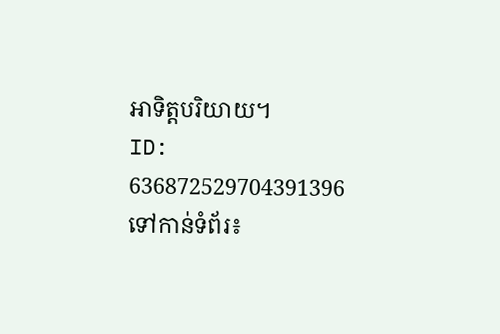អាទិត្តបរិយាយ។
ID: 636872529704391396
ទៅកាន់ទំព័រ៖